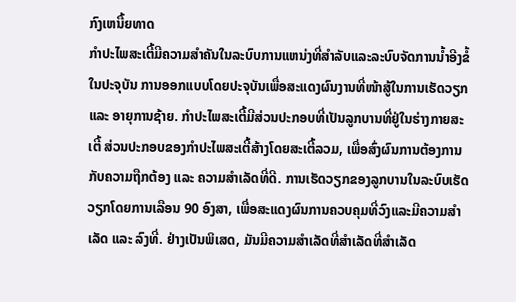ກົງເຫນື້ຍທາດ
ກຳປະໄພສະເຕີ້ມີຄວາມສຳຄັນໃນລະບົບການແຫນ່ງທີ່ສຳລັບແລະລະບົບຈັດການນ້ຳອີງຂໍ້ໃນປະຈຸບັນ ການອອກແບບໂດຍປະຈຸບັນເພື່ອສະແດງຜົນງານທີ່ໜ້າສູ້ໃນການເຮັດວຽກ ແລະ ອາຍຸການຊ້າຍ. ກຳປະໄພສະເຕີ້ມີສ່ວນປະກອບທີ່ເປັນລູກບານທີ່ຢູ່ໃນຮ່າງກາຍສະເຕີ້ ສ່ວນປະກອບຂອງກຳປະໄພສະເຕີ້ສ້າງໂດຍສະເຕີ້ລວມ, ເພື່ອສົ່ງຜົນການຕ້ອງການກັບຄວາມຖືກຕ້ອງ ແລະ ຄວາມສຳເລັດທີ່ດີ. ການເຮັດວຽກຂອງລູກບານໃນລະບົບເຮັດວຽກໂດຍການເລືອນ 90 ອົງສາ, ເພື່ອສະແດງຜົນການຄວບຄຸມທີ່ວົງແລະມີຄວາມສຳເລັດ ແລະ ລົງທີ່. ຢ່າງເປັນພິເສດ, ມັນມີຄວາມສຳເລັດທີ່ສຳເລັດທີ່ສຳເລັດ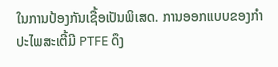ໃນການປ້ອງກັນເຊື້ອເປັນພິເສດ. ການອອກແບບຂອງກຳປະໄພສະເຕີ້ມີ PTFE ດຶງ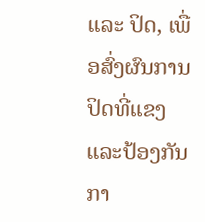ແລະ ປິດ, ເພື່ອສົ່ງຜົນການປິດທີ່ແຂງແລະປ້ອງກັນກາ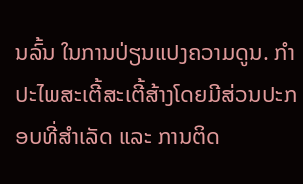ນລົ້ນ ໃນການປ່ຽນແປງຄວາມດູນ. ກຳປະໄພສະເຕີ້ສະເຕີ້ສ້າງໂດຍມີສ່ວນປະກອບທີ່ສຳເລັດ ແລະ ການຕິດ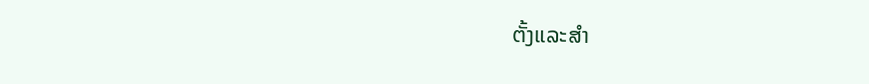ຕັ້ງແລະສຳ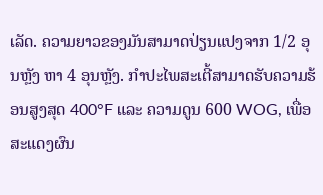ເລັດ. ຄວາມຍາວຂອງມັນສາມາດປ່ຽນແປງຈາກ 1/2 ອຸນຫຼັງ ຫາ 4 ອຸນຫຼັງ. ກຳປະໄພສະເຕີ້ສາມາດຮັບຄວາມຮ້ອນສູງສຸດ 400°F ແລະ ຄວາມດູນ 600 WOG, ເພື່ອສະແດງຜົນ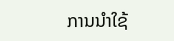ການນຳໃຊ້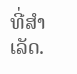ທີ່ສຳເລັດ.